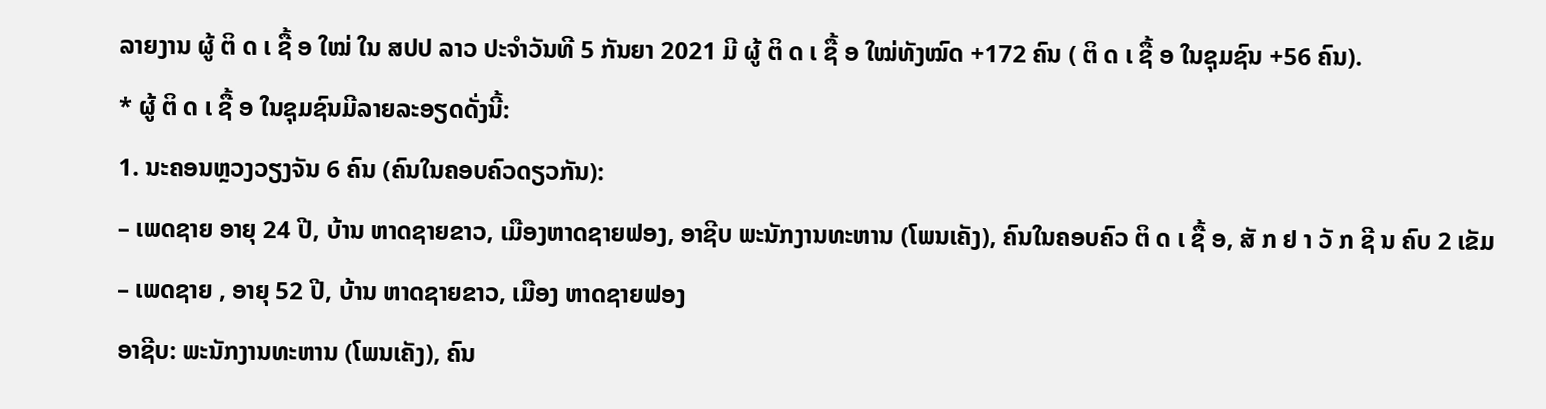ລາຍງານ ຜູ້ ຕິ ດ ເ ຊື້ ອ ໃໝ່ ໃນ ສປປ ລາວ ປະຈຳວັນທີ 5 ກັນຍາ 2021 ມີ ຜູ້ ຕິ ດ ເ ຊື້ ອ ໃໝ່ທັງໝົດ +172 ຄົນ ( ຕິ ດ ເ ຊື້ ອ ໃນຊຸມຊົນ +56 ຄົນ).
* ຜູ້ ຕິ ດ ເ ຊື້ ອ ໃນຊຸມຊົນມີລາຍລະອຽດດັ່ງນີ້:
1. ນະຄອນຫຼວງວຽງຈັນ 6 ຄົນ (ຄົນໃນຄອບຄົວດຽວກັນ):
– ເພດຊາຍ ອາຍຸ 24 ປີ, ບ້ານ ຫາດຊາຍຂາວ, ເມືອງຫາດຊາຍຟອງ, ອາຊີບ ພະນັກງານທະຫານ (ໂພນເຄັງ), ຄົນໃນຄອບຄົວ ຕິ ດ ເ ຊື້ ອ, ສັ ກ ຢ າ ວັ ກ ຊີ ນ ຄົບ 2 ເຂັມ
– ເພດຊາຍ , ອາຍຸ 52 ປີ, ບ້ານ ຫາດຊາຍຂາວ, ເມືອງ ຫາດຊາຍຟອງ
ອາຊີບ: ພະນັກງານທະຫານ (ໂພນເຄັງ), ຄົນ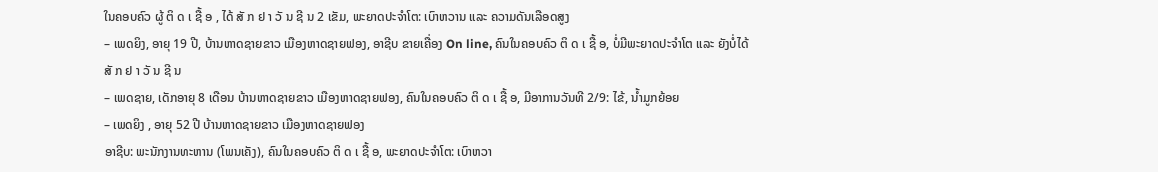ໃນຄອບຄົວ ຜູ້ ຕິ ດ ເ ຊື້ ອ , ໄດ້ ສັ ກ ຢ າ ວັ ນ ຊີ ນ 2 ເຂັມ, ພະຍາດປະຈຳໂຕ: ເບົາຫວານ ແລະ ຄວາມດັນເລືອດສູງ
– ເພດຍິງ, ອາຍຸ 19 ປີ, ບ້ານຫາດຊາຍຂາວ ເມືອງຫາດຊາຍຟອງ, ອາຊີບ ຂາຍເຄື່ອງ On line, ຄົນໃນຄອບຄົວ ຕິ ດ ເ ຊື້ ອ, ບໍ່ມີພະຍາດປະຈຳໂຕ ແລະ ຍັງບໍ່ໄດ້ ສັ ກ ຢ າ ວັ ນ ຊີ ນ
– ເພດຊາຍ, ເດັກອາຍຸ 8 ເດືອນ ບ້ານຫາດຊາຍຂາວ ເມືອງຫາດຊາຍຟອງ, ຄົນໃນຄອບຄົວ ຕິ ດ ເ ຊື້ ອ, ມີອາການວັນທີ 2/9: ໄຂ້, ນ້ຳມູກຍ້ອຍ
– ເພດຍິງ , ອາຍຸ 52 ປີ ບ້ານຫາດຊາຍຂາວ ເມືອງຫາດຊາຍຟອງ
ອາຊີບ: ພະນັກງານທະຫານ (ໂພນເຄັງ), ຄົນໃນຄອບຄົວ ຕິ ດ ເ ຊື້ ອ, ພະຍາດປະຈຳໂຕ: ເບົາຫວາ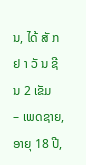ນ, ໄດ້ ສັ ກ ຢ າ ວັ ນ ຊີ ນ 2 ເຂັມ
– ເພດຊາຍ, ອາຍຸ 18 ປີ,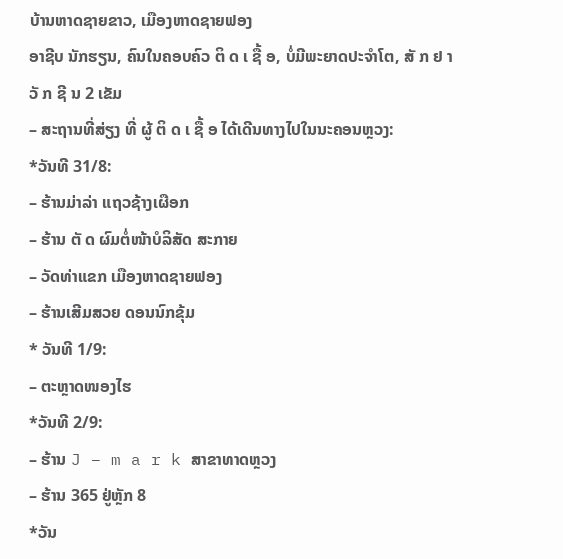ບ້ານຫາດຊາຍຂາວ, ເມືອງຫາດຊາຍຟອງ
ອາຊີບ ນັກຮຽນ, ຄົນໃນຄອບຄົວ ຕິ ດ ເ ຊື້ ອ, ບໍ່ມີພະຍາດປະຈຳໂຕ, ສັ ກ ຢ າ ວັ ກ ຊີ ນ 2 ເຂັມ
– ສະຖານທີ່ສ່ຽງ ທີ່ ຜູ້ ຕິ ດ ເ ຊື້ ອ ໄດ້ເດີນທາງໄປໃນນະຄອນຫຼວງ:
*ວັນທີ 31/8:
– ຮ້ານມ່າລ່າ ແຖວຊ້າງເຜືອກ
– ຮ້ານ ຕັ ດ ຜົມຕໍ່ໜ້າບໍລິສັດ ສະກາຍ
– ວັດທ່າແຂກ ເມືອງຫາດຊາຍຟອງ
– ຮ້ານເສີມສວຍ ດອນນົກຂຸ້ມ
* ວັນທີ 1/9:
– ຕະຫຼາດໜອງໄຮ
*ວັນທີ 2/9:
– ຮ້ານ J – m a r k ສາຂາທາດຫຼວງ
– ຮ້ານ 365 ຢູ່ຫຼັກ 8
*ວັນ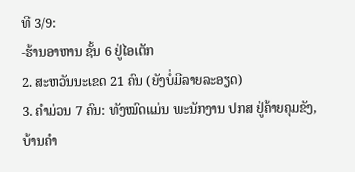ທີ 3/9:
-ຮ້ານອາຫານ ຊັ້ນ 6 ຢູ່ໄອເຕັກ
2. ສະຫວັນນະເຂດ 21 ຄົນ (ຍັງບໍ່ມີລາຍລະອຽດ)
3. ຄໍາມ່ວນ 7 ຄົນ: ທັງໝົດແມ່ນ ພະນັກງານ ປກສ ຢູ່ຄ້າຍຄຸມຂັງ, ບ້ານຄຳ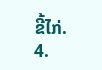ຂີ້ໄກ່.
4.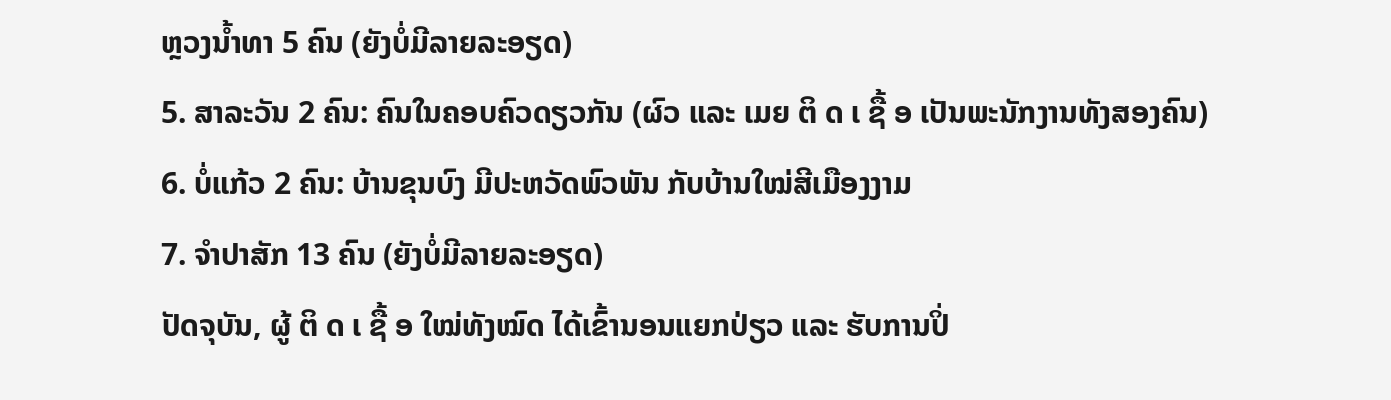ຫຼວງນໍ້າທາ 5 ຄົນ (ຍັງບໍ່ມີລາຍລະອຽດ)
5. ສາລະວັນ 2 ຄົນ: ຄົນໃນຄອບຄົວດຽວກັນ (ຜົວ ແລະ ເມຍ ຕິ ດ ເ ຊື້ ອ ເປັນພະນັກງານທັງສອງຄົນ)
6. ບໍ່ແກ້ວ 2 ຄົນ: ບ້ານຂຸນບົງ ມີປະຫວັດພົວພັນ ກັບບ້ານໃໝ່ສີເມືອງງາມ
7. ຈໍາປາສັກ 13 ຄົນ (ຍັງບໍ່ມີລາຍລະອຽດ)
ປັດຈຸບັນ, ຜູ້ ຕິ ດ ເ ຊື້ ອ ໃໝ່ທັງໝົດ ໄດ້ເຂົ້ານອນແຍກປ່ຽວ ແລະ ຮັບການປິ່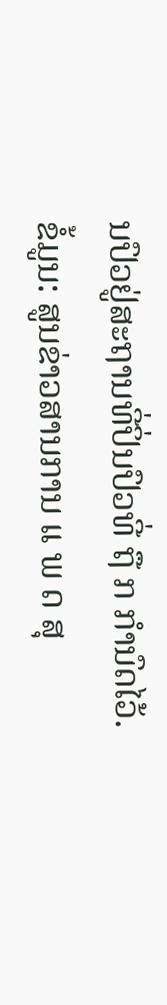ນປົວຢູ່ສະຖານທີ່ປິ່ນປົວທີ່ ຖື ກ ກຳນົດໄວ້.
ຂໍ້ມູນ: ສູນຂ່າວສານການ ແ ພ ດ ສຸ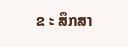ຂ ະ ສຶກສາ